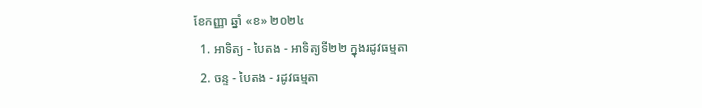ខែកញ្ញា ឆ្នាំ «ខ» ២០២៤
  1. អាទិត្យ - បៃតង - អាទិត្យទី២២ ក្នុងរដូវធម្មតា
  2. ចន្ទ - បៃតង - រដូវធម្មតា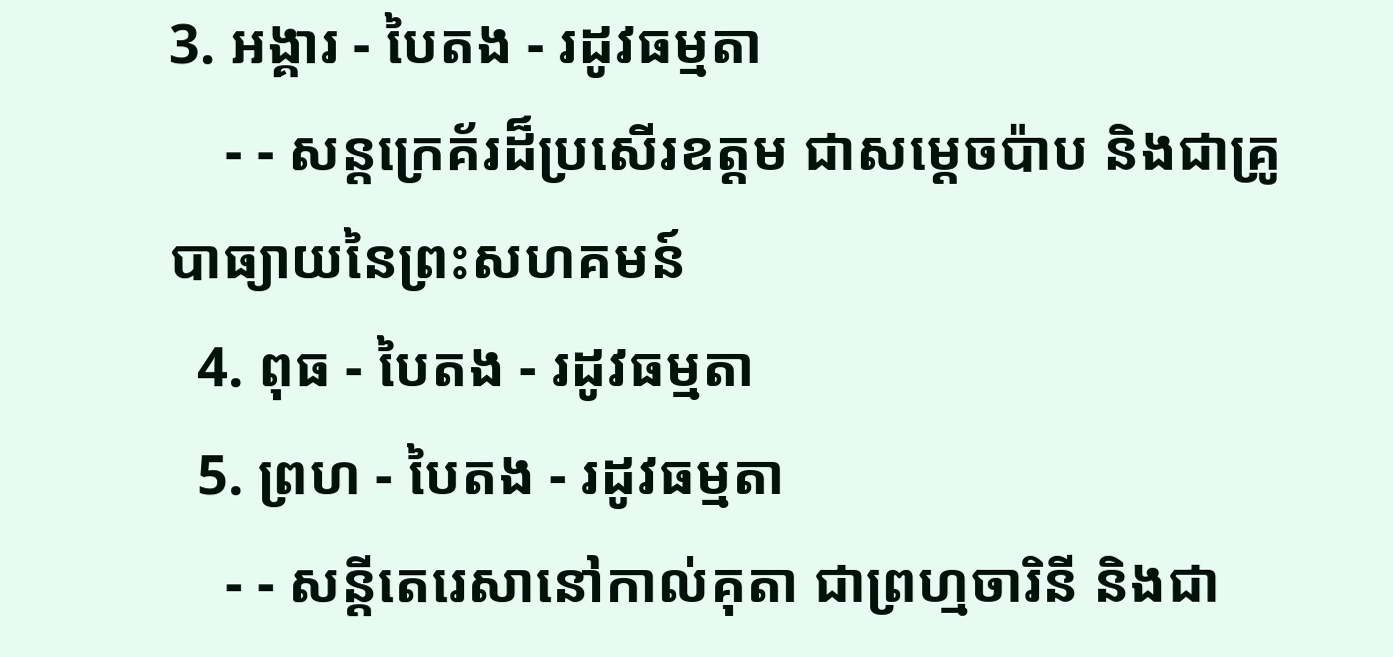3. អង្គារ - បៃតង - រដូវធម្មតា
    - - សន្តក្រេគ័រដ៏ប្រសើរឧត្តម ជាសម្ដេចប៉ាប និងជាគ្រូបាធ្យាយនៃព្រះសហគមន៍
  4. ពុធ - បៃតង - រដូវធម្មតា
  5. ព្រហ - បៃតង - រដូវធម្មតា
    - - សន្តីតេរេសានៅកាល់គុតា ជាព្រហ្មចារិនី និងជា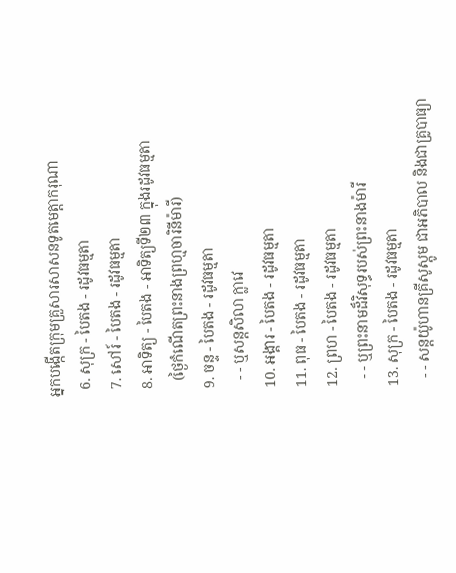អ្នកបង្កើតក្រុមគ្រួសារសាសនទូតមេត្ដាករុណា
  6. សុក្រ - បៃតង - រដូវធម្មតា
  7. សៅរ៍ - បៃតង - រដូវធម្មតា
  8. អាទិត្យ - បៃតង - អាទិត្យទី២៣ ក្នុងរដូវធម្មតា
    (ថ្ងៃកំណើតព្រះនាងព្រហ្មចារិនីម៉ារី)
  9. ចន្ទ - បៃតង - រដូវធម្មតា
    - - ឬសន្តសិលា ក្លាវេ
  10. អង្គារ - បៃតង - រដូវធម្មតា
  11. ពុធ - បៃតង - រដូវធម្មតា
  12. ព្រហ - បៃតង - រដូវធម្មតា
    - - ឬព្រះនាមដ៏វិសុទ្ធរបស់ព្រះនាងម៉ារី
  13. សុក្រ - បៃតង - រដូវធម្មតា
    - - សន្តយ៉ូហានគ្រីសូស្តូម ជាអភិបាល និងជាគ្រូបាធ្យា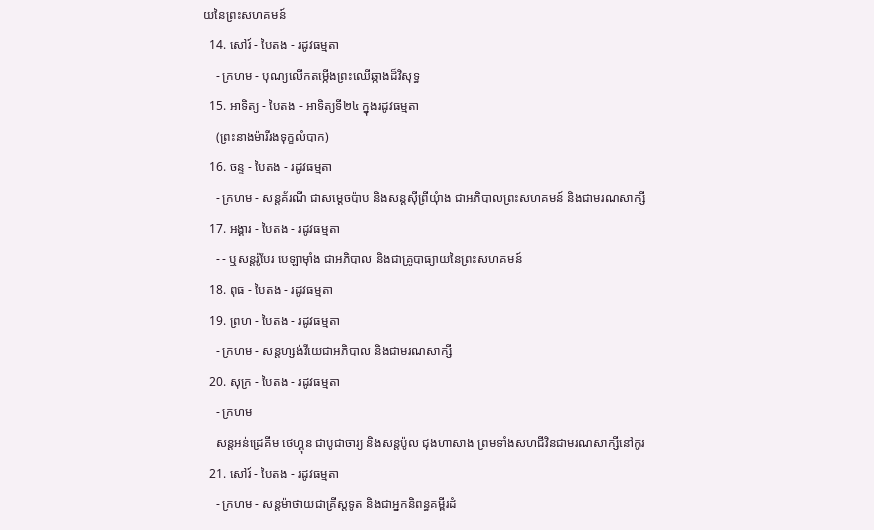យនៃព្រះសហគមន៍
  14. សៅរ៍ - បៃតង - រដូវធម្មតា
    - ក្រហម - បុណ្យលើកតម្កើងព្រះឈើឆ្កាងដ៏វិសុទ្ធ
  15. អាទិត្យ - បៃតង - អាទិត្យទី២៤ ក្នុងរដូវធម្មតា
    (ព្រះនាងម៉ារីរងទុក្ខលំបាក)
  16. ចន្ទ - បៃតង - រដូវធម្មតា
    - ក្រហម - សន្តគ័រណី ជាសម្ដេចប៉ាប និងសន្តស៊ីព្រីយុំាង ជាអភិបាលព្រះសហគមន៍ និងជាមរណសាក្សី
  17. អង្គារ - បៃតង - រដូវធម្មតា
    - - ឬសន្តរ៉ូបែរ បេឡាម៉ាំង ជាអភិបាល និងជាគ្រូបាធ្យាយនៃព្រះសហគមន៍
  18. ពុធ - បៃតង - រដូវធម្មតា
  19. ព្រហ - បៃតង - រដូវធម្មតា
    - ក្រហម - សន្តហ្សង់វីយេជាអភិបាល និងជាមរណសាក្សី
  20. សុក្រ - បៃតង - រដូវធម្មតា
    - ក្រហម
    សន្តអន់ដ្រេគីម ថេហ្គុន ជាបូជាចារ្យ និងសន្តប៉ូល ជុងហាសាង ព្រមទាំងសហជីវិនជាមរណសាក្សីនៅកូរ
  21. សៅរ៍ - បៃតង - រដូវធម្មតា
    - ក្រហម - សន្តម៉ាថាយជាគ្រីស្តទូត និងជាអ្នកនិពន្ធគម្ពីរដំ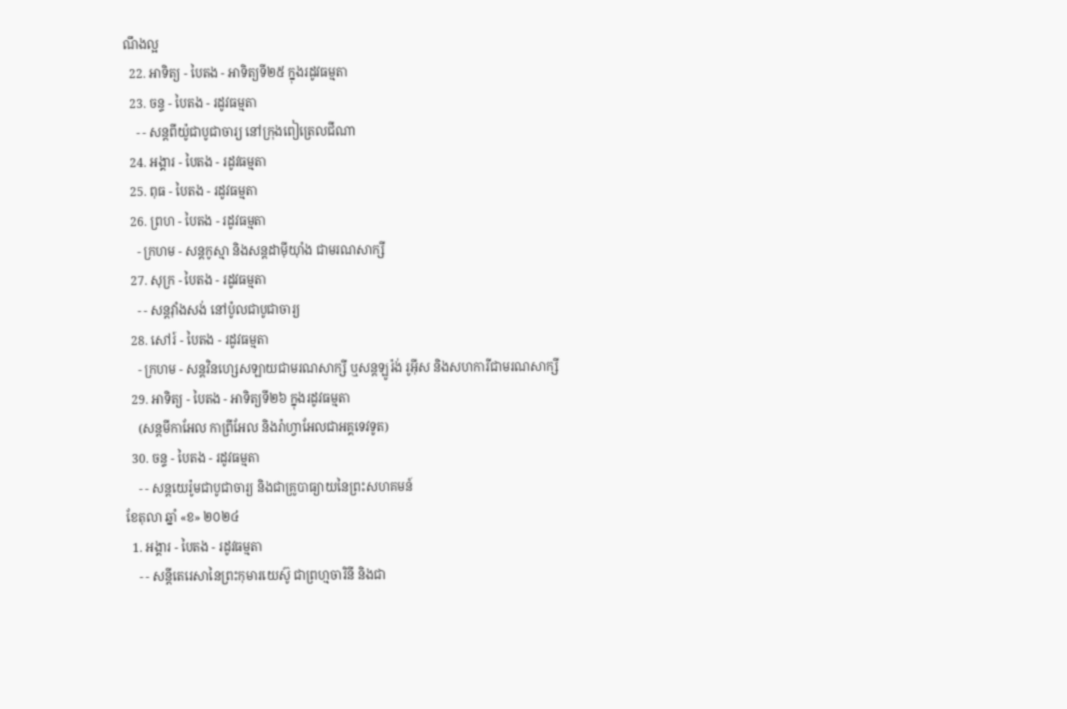ណឹងល្អ
  22. អាទិត្យ - បៃតង - អាទិត្យទី២៥ ក្នុងរដូវធម្មតា
  23. ចន្ទ - បៃតង - រដូវធម្មតា
    - - សន្តពីយ៉ូជាបូជាចារ្យ នៅក្រុងពៀត្រេលជីណា
  24. អង្គារ - បៃតង - រដូវធម្មតា
  25. ពុធ - បៃតង - រដូវធម្មតា
  26. ព្រហ - បៃតង - រដូវធម្មតា
    - ក្រហម - សន្តកូស្មា និងសន្តដាម៉ីយុាំង ជាមរណសាក្សី
  27. សុក្រ - បៃតង - រដូវធម្មតា
    - - សន្តវុាំងសង់ នៅប៉ូលជាបូជាចារ្យ
  28. សៅរ៍ - បៃតង - រដូវធម្មតា
    - ក្រហម - សន្តវិនហ្សេសឡាយជាមរណសាក្សី ឬសន្តឡូរ៉ង់ រូអ៊ីស និងសហការីជាមរណសាក្សី
  29. អាទិត្យ - បៃតង - អាទិត្យទី២៦ ក្នុងរដូវធម្មតា
    (សន្តមីកាអែល កាព្រីអែល និងរ៉ាហ្វាអែលជាអគ្គទេវទូត)
  30. ចន្ទ - បៃតង - រដូវធម្មតា
    - - សន្ដយេរ៉ូមជាបូជាចារ្យ និងជាគ្រូបាធ្យាយនៃព្រះសហគមន៍
ខែតុលា ឆ្នាំ «ខ» ២០២៤
  1. អង្គារ - បៃតង - រដូវធម្មតា
    - - សន្តីតេរេសានៃព្រះកុមារយេស៊ូ ជាព្រហ្មចារិនី និងជា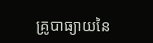គ្រូបាធ្យាយនៃ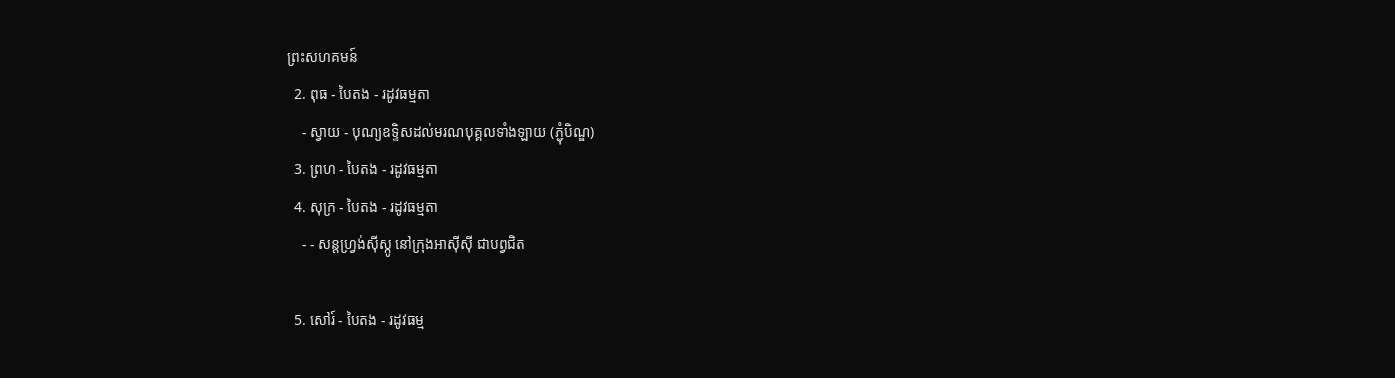ព្រះសហគមន៍
  2. ពុធ - បៃតង - រដូវធម្មតា
    - ស្វាយ - បុណ្យឧទ្ទិសដល់មរណបុគ្គលទាំងឡាយ (ភ្ជុំបិណ្ឌ)
  3. ព្រហ - បៃតង - រដូវធម្មតា
  4. សុក្រ - បៃតង - រដូវធម្មតា
    - - សន្តហ្វ្រង់ស៊ីស្កូ នៅក្រុងអាស៊ីស៊ី ជាបព្វជិត

  5. សៅរ៍ - បៃតង - រដូវធម្ម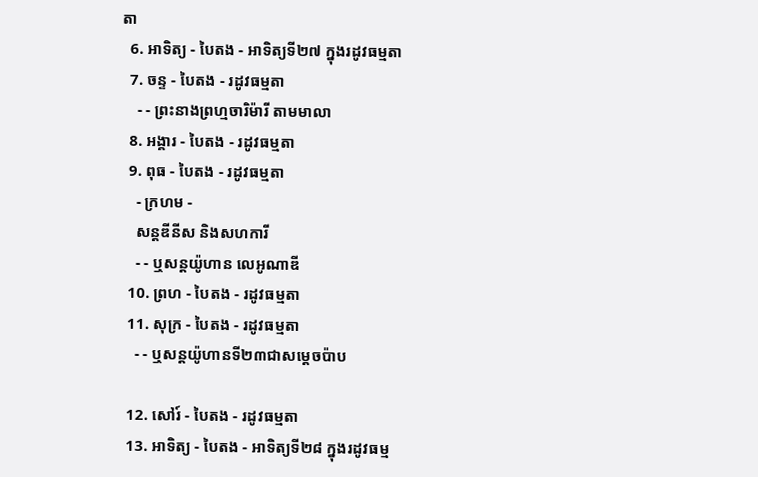តា
  6. អាទិត្យ - បៃតង - អាទិត្យទី២៧ ក្នុងរដូវធម្មតា
  7. ចន្ទ - បៃតង - រដូវធម្មតា
    - - ព្រះនាងព្រហ្មចារិម៉ារី តាមមាលា
  8. អង្គារ - បៃតង - រដូវធម្មតា
  9. ពុធ - បៃតង - រដូវធម្មតា
    - ក្រហម -
    សន្តឌីនីស និងសហការី
    - - ឬសន្តយ៉ូហាន លេអូណាឌី
  10. ព្រហ - បៃតង - រដូវធម្មតា
  11. សុក្រ - បៃតង - រដូវធម្មតា
    - - ឬសន្តយ៉ូហានទី២៣ជាសម្តេចប៉ាប

  12. សៅរ៍ - បៃតង - រដូវធម្មតា
  13. អាទិត្យ - បៃតង - អាទិត្យទី២៨ ក្នុងរដូវធម្ម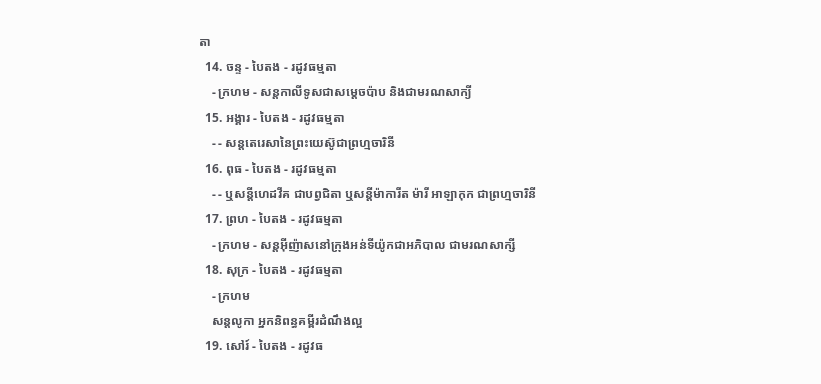តា
  14. ចន្ទ - បៃតង - រដូវធម្មតា
    - ក្រហម - សន្ដកាលីទូសជាសម្ដេចប៉ាប និងជាមរណសាក្យី
  15. អង្គារ - បៃតង - រដូវធម្មតា
    - - សន្តតេរេសានៃព្រះយេស៊ូជាព្រហ្មចារិនី
  16. ពុធ - បៃតង - រដូវធម្មតា
    - - ឬសន្ដីហេដវីគ ជាបព្វជិតា ឬសន្ដីម៉ាការីត ម៉ារី អាឡាកុក ជាព្រហ្មចារិនី
  17. ព្រហ - បៃតង - រដូវធម្មតា
    - ក្រហម - សន្តអ៊ីញ៉ាសនៅក្រុងអន់ទីយ៉ូកជាអភិបាល ជាមរណសាក្សី
  18. សុក្រ - បៃតង - រដូវធម្មតា
    - ក្រហម
    សន្តលូកា អ្នកនិពន្ធគម្ពីរដំណឹងល្អ
  19. សៅរ៍ - បៃតង - រដូវធ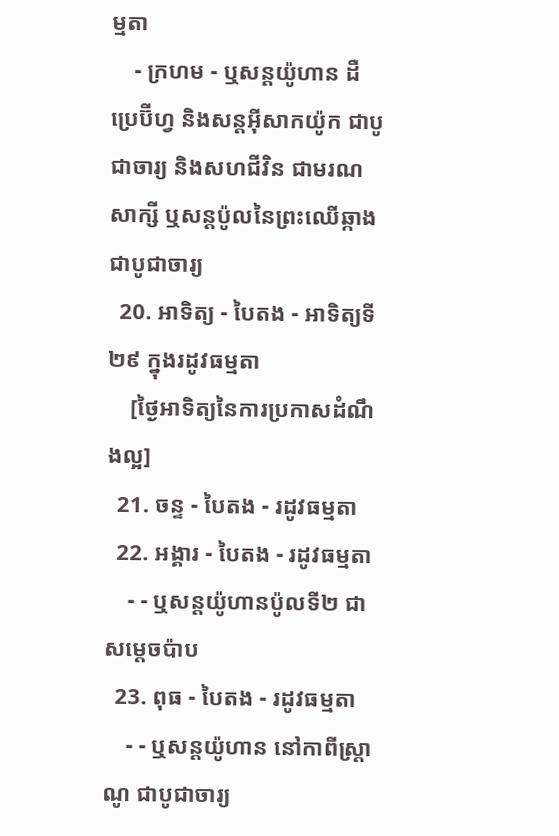ម្មតា
    - ក្រហម - ឬសន្ដយ៉ូហាន ដឺប្រេប៊ីហ្វ និងសន្ដអ៊ីសាកយ៉ូក ជាបូជាចារ្យ និងសហជីវិន ជាមរណសាក្សី ឬសន្ដប៉ូលនៃព្រះឈើឆ្កាងជាបូជាចារ្យ
  20. អាទិត្យ - បៃតង - អាទិត្យទី២៩ ក្នុងរដូវធម្មតា
    [ថ្ងៃអាទិត្យនៃការប្រកាសដំណឹងល្អ]
  21. ចន្ទ - បៃតង - រដូវធម្មតា
  22. អង្គារ - បៃតង - រដូវធម្មតា
    - - ឬសន្តយ៉ូហានប៉ូលទី២ ជាសម្ដេចប៉ាប
  23. ពុធ - បៃតង - រដូវធម្មតា
    - - ឬសន្ដយ៉ូហាន នៅកាពីស្រ្ដាណូ ជាបូជាចារ្យ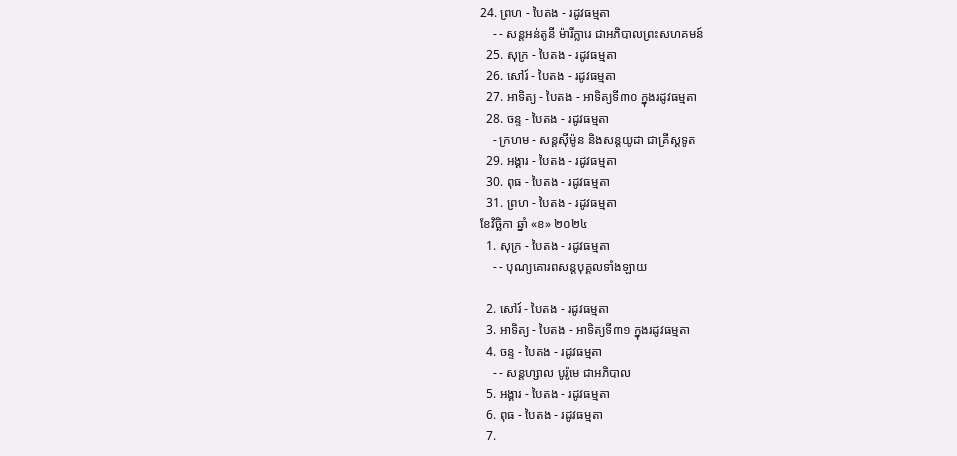24. ព្រហ - បៃតង - រដូវធម្មតា
    - - សន្តអន់តូនី ម៉ារីក្លារេ ជាអភិបាលព្រះសហគមន៍
  25. សុក្រ - បៃតង - រដូវធម្មតា
  26. សៅរ៍ - បៃតង - រដូវធម្មតា
  27. អាទិត្យ - បៃតង - អាទិត្យទី៣០ ក្នុងរដូវធម្មតា
  28. ចន្ទ - បៃតង - រដូវធម្មតា
    - ក្រហម - សន្ដស៊ីម៉ូន និងសន្ដយូដា ជាគ្រីស្ដទូត
  29. អង្គារ - បៃតង - រដូវធម្មតា
  30. ពុធ - បៃតង - រដូវធម្មតា
  31. ព្រហ - បៃតង - រដូវធម្មតា
ខែវិច្ឆិកា ឆ្នាំ «ខ» ២០២៤
  1. សុក្រ - បៃតង - រដូវធម្មតា
    - - បុណ្យគោរពសន្ដបុគ្គលទាំងឡាយ

  2. សៅរ៍ - បៃតង - រដូវធម្មតា
  3. អាទិត្យ - បៃតង - អាទិត្យទី៣១ ក្នុងរដូវធម្មតា
  4. ចន្ទ - បៃតង - រដូវធម្មតា
    - - សន្ដហ្សាល បូរ៉ូមេ ជាអភិបាល
  5. អង្គារ - បៃតង - រដូវធម្មតា
  6. ពុធ - បៃតង - រដូវធម្មតា
  7.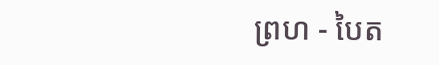ព្រហ - បៃត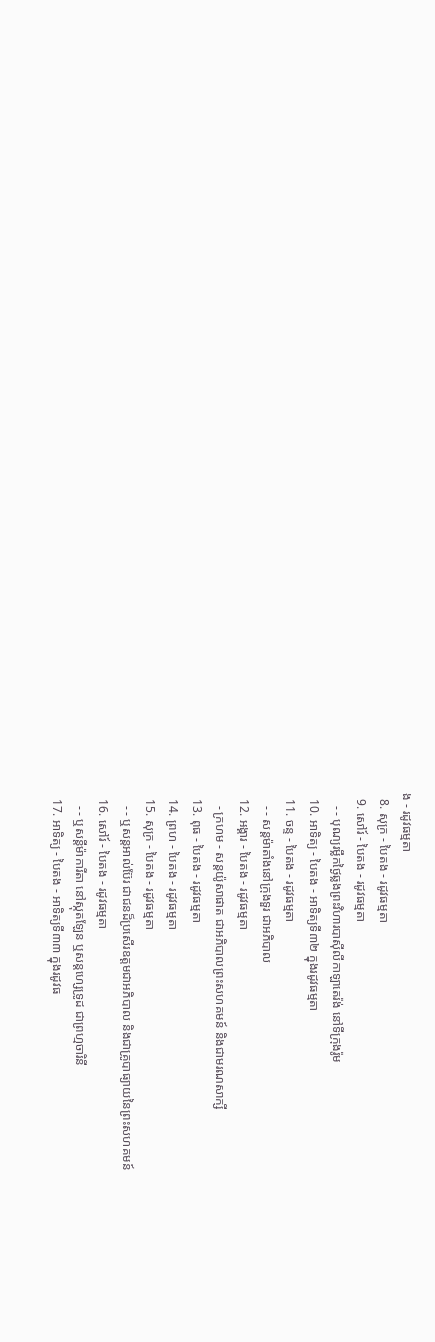ង - រដូវធម្មតា
  8. សុក្រ - បៃតង - រដូវធម្មតា
  9. សៅរ៍ - បៃតង - រដូវធម្មតា
    - - បុណ្យរម្លឹកថ្ងៃឆ្លងព្រះវិហារបាស៊ីលីកាឡាតេរ៉ង់ នៅទីក្រុងរ៉ូម
  10. អាទិត្យ - បៃតង - អាទិត្យទី៣២ ក្នុងរដូវធម្មតា
  11. ចន្ទ - បៃតង - រដូវធម្មតា
    - - សន្ដម៉ាតាំងនៅក្រុងទួរ ជាអភិបាល
  12. អង្គារ - បៃតង - រដូវធម្មតា
    - ក្រហម - សន្ដយ៉ូសាផាត ជាអភិបាលព្រះសហគមន៍ និងជាមរណសាក្សី
  13. ពុធ - បៃតង - រដូវធម្មតា
  14. ព្រហ - បៃតង - រដូវធម្មតា
  15. សុក្រ - បៃតង - រដូវធម្មតា
    - - ឬសន្ដអាល់ប៊ែរ ជាជនដ៏ប្រសើរឧត្ដមជាអភិបាល និងជាគ្រូបាធ្យាយនៃព្រះសហគមន៍
  16. សៅរ៍ - បៃតង - រដូវធម្មតា
    - - ឬសន្ដីម៉ាការីតា នៅស្កុតឡែន ឬសន្ដហ្សេទ្រូដ ជាព្រហ្មចារិនី
  17. អាទិត្យ - បៃតង - អាទិត្យទី៣៣ ក្នុងរដូវធ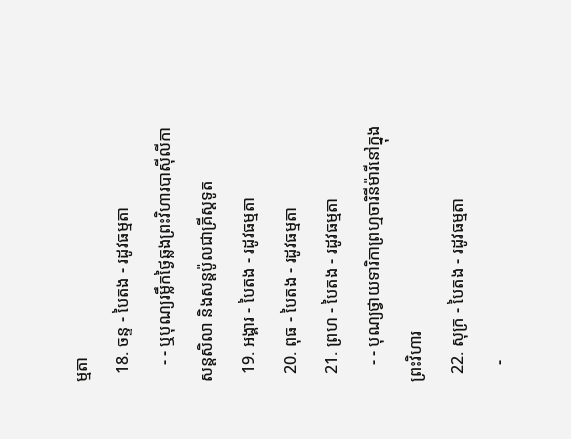ម្មតា
  18. ចន្ទ - បៃតង - រដូវធម្មតា
    - - ឬបុណ្យរម្លឹកថ្ងៃឆ្លងព្រះវិហារបាស៊ីលីកាសន្ដសិលា និងសន្ដប៉ូលជាគ្រីស្ដទូត
  19. អង្គារ - បៃតង - រដូវធម្មតា
  20. ពុធ - បៃតង - រដូវធម្មតា
  21. ព្រហ - បៃតង - រដូវធម្មតា
    - - បុណ្យថ្វាយទារិកាព្រហ្មចារិនីម៉ារីនៅក្នុងព្រះវិហារ
  22. សុក្រ - បៃតង - រដូវធម្មតា
    -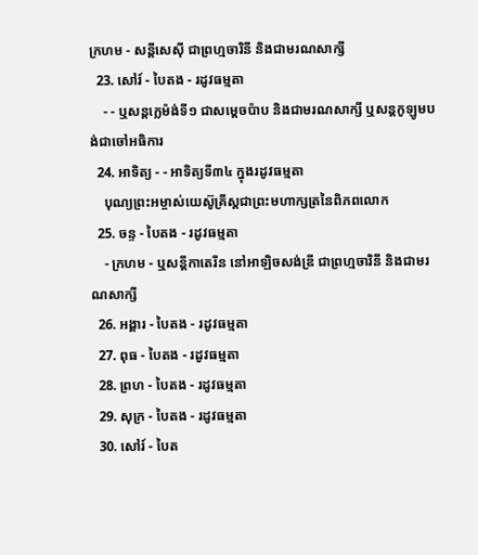ក្រហម - សន្ដីសេស៊ី ជាព្រហ្មចារិនី និងជាមរណសាក្សី
  23. សៅរ៍ - បៃតង - រដូវធម្មតា
    - - ឬសន្ដក្លេម៉ង់ទី១ ជាសម្ដេចប៉ាប និងជាមរណសាក្សី ឬសន្ដកូឡូមបង់ជាចៅអធិការ
  24. អាទិត្យ - - អាទិត្យទី៣៤ ក្នុងរដូវធម្មតា
    បុណ្យព្រះអម្ចាស់យេស៊ូគ្រីស្ដជាព្រះមហាក្សត្រនៃពិភពលោក
  25. ចន្ទ - បៃតង - រដូវធម្មតា
    - ក្រហម - ឬសន្ដីកាតេរីន នៅអាឡិចសង់ឌ្រី ជាព្រហ្មចារិនី និងជាមរណសាក្សី
  26. អង្គារ - បៃតង - រដូវធម្មតា
  27. ពុធ - បៃតង - រដូវធម្មតា
  28. ព្រហ - បៃតង - រដូវធម្មតា
  29. សុក្រ - បៃតង - រដូវធម្មតា
  30. សៅរ៍ - បៃត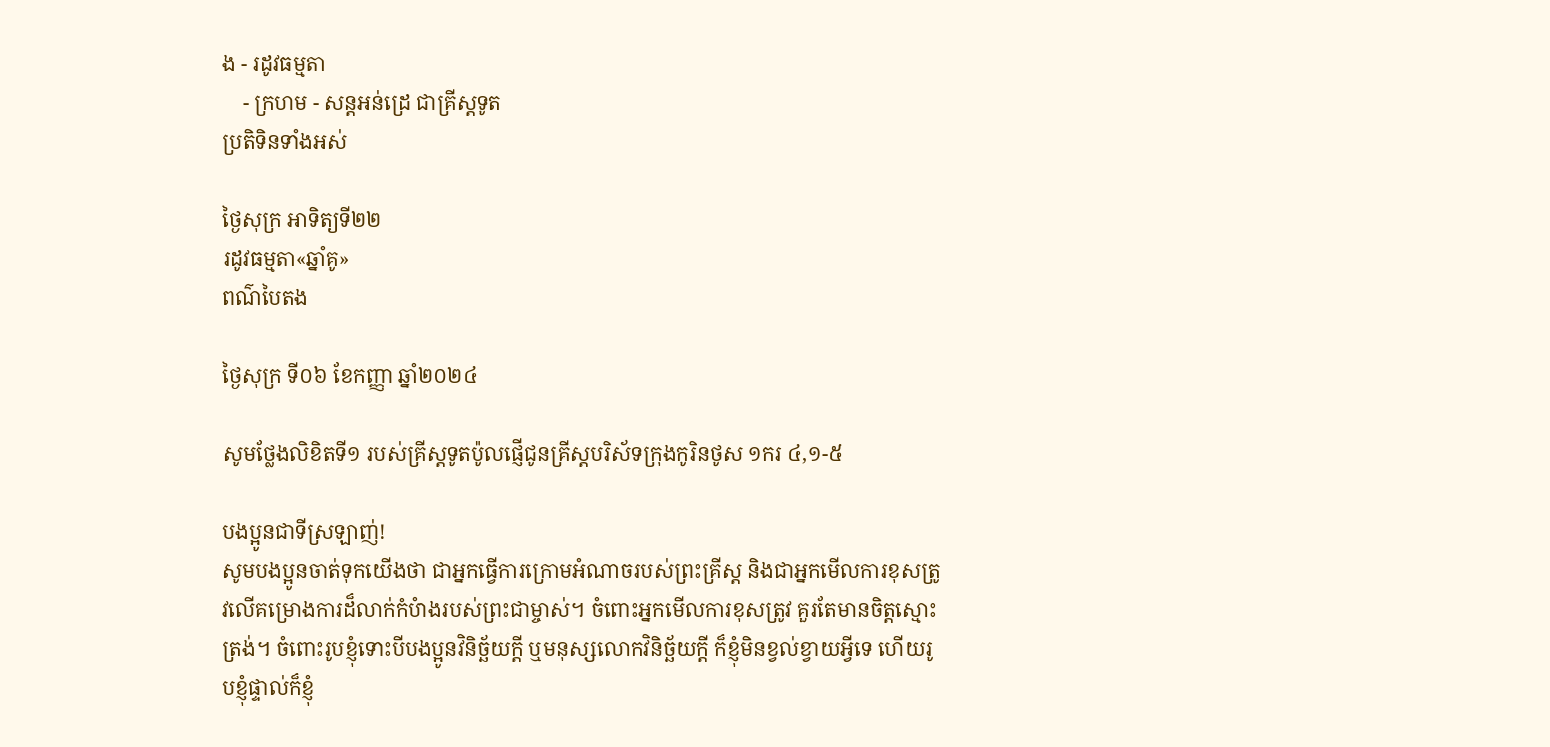ង - រដូវធម្មតា
    - ក្រហម - សន្ដអន់ដ្រេ ជាគ្រីស្ដទូត
ប្រតិទិនទាំងអស់

ថ្ងៃសុក្រ អាទិត្យទី២២
រដូវធម្មតា«ឆ្នាំគូ»
ពណ៌បៃតង

ថ្ងៃសុក្រ ទី០៦ ខែកញ្ញា ឆ្នាំ២០២៤

សូមថ្លែងលិខិតទី១ របស់គ្រីស្ដទូតប៉ូលផ្ញើជូនគ្រីស្ដបរិស័ទក្រុងកូរិនថូស ១ករ ៤,១-៥

បងប្អូនជាទីស្រឡាញ់!
សូមបងប្អូនចាត់ទុកយើងថា ជាអ្នកធើ្វការក្រោមអំណាចរបស់ព្រះគ្រីស្ដ និងជាអ្នកមើលការខុសត្រូវលើគម្រោងការដ៏លាក់កំបំាងរបស់ព្រះជាម្ចាស់។ ចំពោះអ្នកមើលការខុសត្រូវ គួរតែមានចិត្តស្មោះត្រង់។ ចំពោះរូបខ្ញុំទោះបីបងប្អូនវិនិច្ឆ័យក្ដី ឬមនុស្សលោកវិនិច្ឆ័យក្ដី ក៏ខ្ញុំមិនខ្វល់ខ្វាយអ្វីទេ ហើយរូបខ្ញុំផ្ទាល់ក៏ខ្ញុំ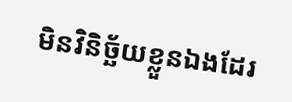មិនវិនិច្ឆ័យខ្លួនឯងដែរ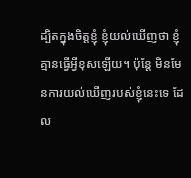ដ្បិតក្នុងចិត្តខ្ញុំ ខ្ញុំយល់ឃើញថា ខ្ញុំគ្មានធើ្វអ្វីខុសឡើយ។ ប៉ុន្ដែ មិនមែនការយល់ឃើញរបស់ខ្ញុំនេះទេ ដែល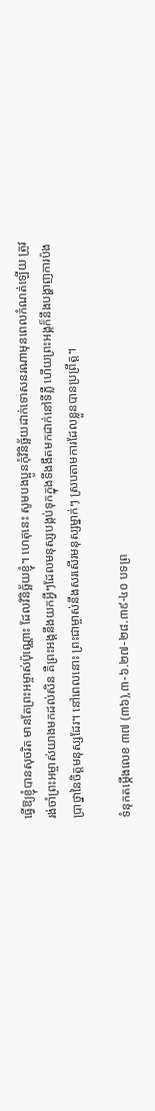ធើ្វឱ្យខ្ញុំបានសុចរិត មានតែព្រះអម្ចាស់ប៉ុណ្ណោះ ដែលវិនិច្ឆ័យខ្ញុំ។ ហេតុនេះ សូមបងប្អូនកុំវិនិច្ឆ័យដាក់ទោសនរណាមុនពេលកំណត់ឡើយ ត្រូវរង់ចាំព្រះអម្ចាស់យាងមកដល់សិន គឺព្រះអង្គនឹងយកអ្វីៗដែលមនុស្សបង្កប់ទុកក្នុងទីងងឹតមកដាក់នៅទីភ្លឺ ហើយព្រះអង្គក៏នឹងបង្ហាញការប៉ងប្រាថ្នានៃចិត្តមនុស្សដែរ។ នៅពេលនោះ ព្រះជាម្ចាស់នឹងសរសើរមនុស្សម្នាក់ៗ ស្របតាមការដែលខ្លួនបានប្រព្រឹត្ត។

ទំនុកតម្កើងលេខ ៣៧ (៣៦),៣-៦.២៧-២៨.៣៩-៤០ បទព្រ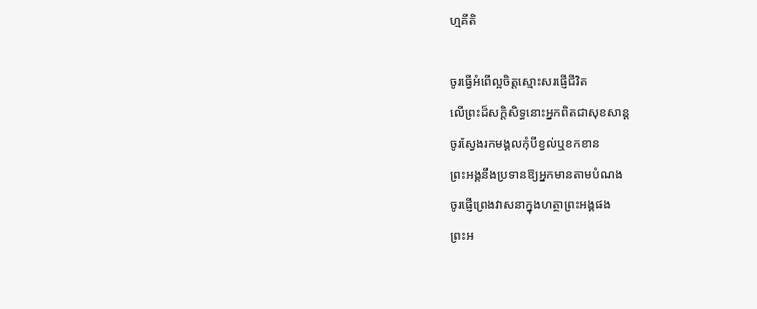ហ្មគីតិ

ចូរធើ្វអំពើល្អចិត្តស្មោះសរផ្ញើជីវិត
លើព្រះដ៏សក្ដិសិទ្ធនោះអ្នកពិតជាសុខសាន្ដ
ចូរស្វែងរកមង្គលកុំបីខ្វល់ឬខកខាន
ព្រះអង្គនឹងប្រទានឱ្យអ្នកមានតាមបំណង
ចូរផ្ញើព្រេងវាសនាក្នុងហត្ថាព្រះអង្គផង
ព្រះអ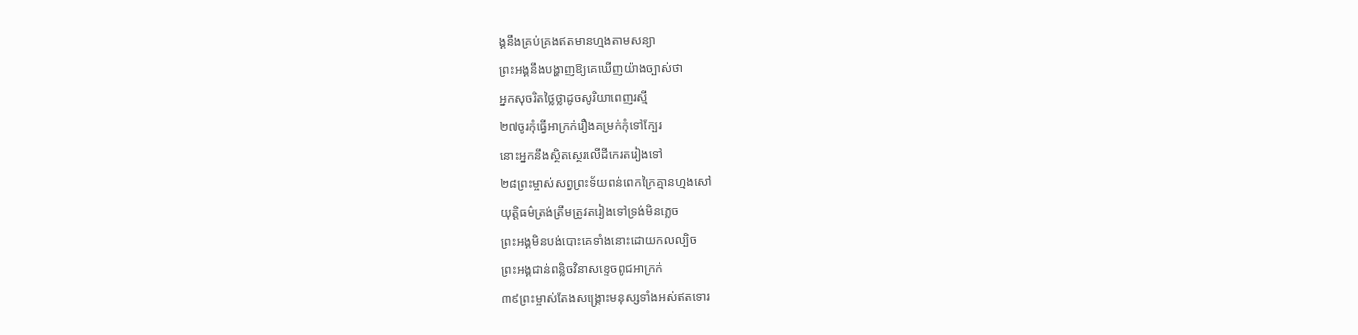ង្គនឹងគ្រប់គ្រងឥតមានហ្មងតាមសន្យា
ព្រះអង្គនឹងបង្ហាញឱ្យគេឃើញយ៉ាងច្បាស់ថា
អ្នកសុចរិតថ្លៃថ្លាដូចសូរិយាពេញរស្មី
២៧ចូរកុំធើ្វអាក្រក់រឿងគម្រក់កុំទៅក្បែរ
នោះអ្នកនឹងស្ថិតស្ថេរលើដីកេរតរៀងទៅ
២៨ព្រះម្ចាស់សព្វព្រះទ័យពន់ពេកក្រៃគ្មានហ្មងសៅ
យុត្តិធម៌ត្រង់ត្រឹមត្រូវតរៀងទៅទ្រង់មិនភ្លេច
ព្រះអង្គមិនបង់បោះគេទាំងនោះដោយកលល្បិច
ព្រះអង្គជាន់ពន្លិចវិនាសខ្ទេចពូជអាក្រក់
៣៩ព្រះម្ចាស់តែងសង្គ្រោះមនុស្សទាំងអស់ឥតទោរ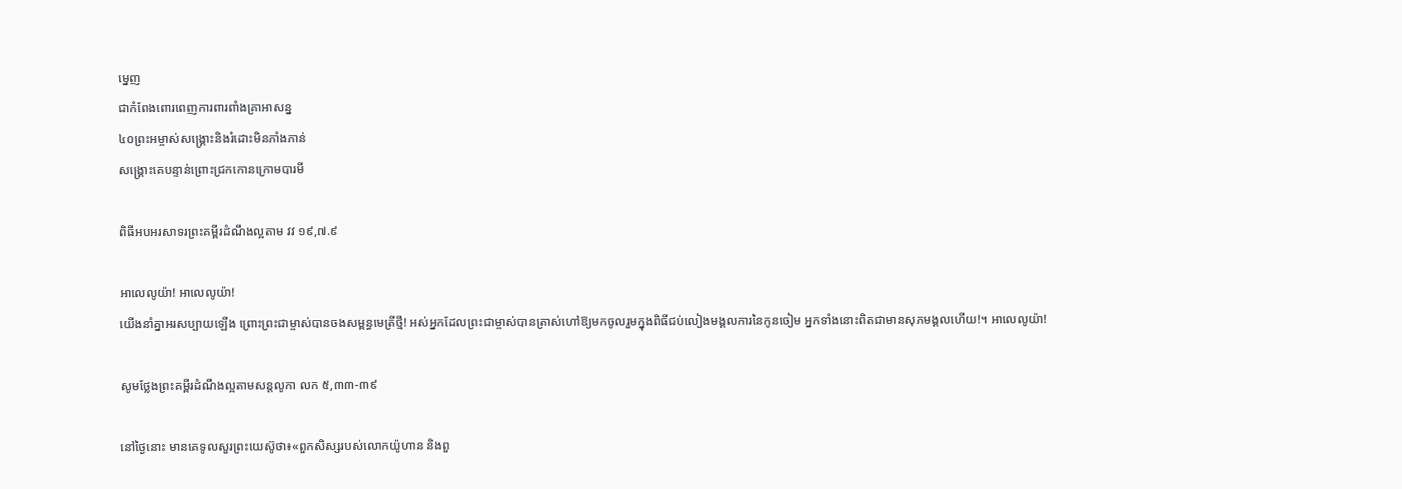ម្នេញ
ជាកំពែងពោរពេញការពារពាំងគ្រាអាសន្ន
៤០ព្រះអម្ចាស់សង្គ្រោះនិងរំដោះមិនភាំងភាន់
សង្គ្រោះគេបន្ទាន់ព្រោះជ្រកកោនក្រោមបារមី

ពិធីអបអរសាទរព្រះគម្ពីរដំណឹងល្អតាម វវ ១៩,៧.៩

អាលេលូយ៉ា! អាលេលូយ៉ា!
យើងនាំគ្នាអរសប្បាយឡើង ព្រោះព្រះជាម្ចាស់បានចងសម្ពន្ធមេត្រីថ្មី! អស់អ្នកដែលព្រះជាម្ចាស់បានត្រាស់ហៅឱ្យមកចូលរួមក្នុងពិធីជប់លៀងមង្គលការនៃកូនចៀម អ្នកទាំងនោះពិតជាមានសុភមង្គលហើយ!។ អាលេលូយ៉ា!

សូមថ្លែងព្រះគម្ពីរដំណឹងល្អតាមសន្តលូកា លក ៥,៣៣-៣៩

នៅថ្ងៃនោះ មានគេទូលសួរព្រះយេស៊ូថា៖«ពួកសិស្សរបស់លោកយ៉ូហាន និងពួ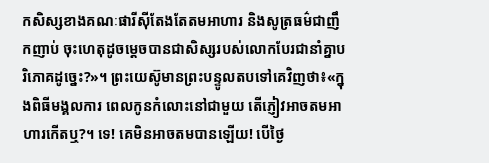កសិស្សខាងគណៈផារីស៊ីតែងតែតមអាហារ និងសូត្រធម៌ជាញឹកញាប់ ចុះហេតុដូចម្ដេចបានជាសិស្សរបស់លោកបែរជានាំគ្នាបរិភោគដូច្នេះ?»។ ព្រះយេស៊ូមានព្រះបន្ទូលតបទៅគេវិញថា៖«ក្នុងពិធីមង្គលការ ពេលកូនកំលោះនៅជាមួយ តើភ្ញៀវអាចតមអាហារកើតឬ?។ ទេ! គេមិនអាចតមបានឡើយ! បើថ្ងៃ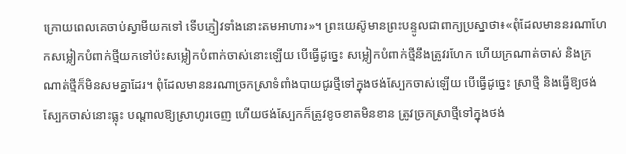ក្រោយពេលគេចាប់ស្វាមីយកទៅ ទើបភ្ញៀវទាំងនោះតមអាហារ»។ ព្រះយេស៊ូមានព្រះបន្ទូលជាពាក្យប្រស្នាថា៖«ពុំដែលមាននរណាហែកសម្លៀកបំពាក់ថ្មីយកទៅប៉ះសម្លៀកបំពាក់ចាស់នោះឡើយ បើធ្វើដូច្នេះ សម្លៀកបំពាក់ថ្មីនឹងត្រូវរហែក ហើយក្រណាត់ចាស់ និងក្រណាត់ថ្មីក៏មិនសមគ្នាដែរ។ ពុំដែលមាននរណាច្រកស្រាទំពាំងបាយជូរថ្មីទៅក្នុងថង់ស្បែកចាស់ឡើយ បើធើ្វដូច្នេះ ស្រាថ្មី និងធើ្វឱ្យថង់ស្បែកចាស់នោះធ្លុះ បណ្ដាលឱ្យស្រាហូរចេញ ហើយថង់ស្បែកក៏ត្រូវខូចខាតមិនខាន ត្រូវច្រកស្រាថ្មីទៅក្នុងថង់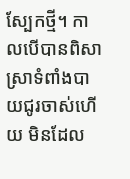ស្បែកថ្មី។ កាលបើបានពិសាស្រាទំពាំងបាយជូរចាស់ហើយ មិនដែល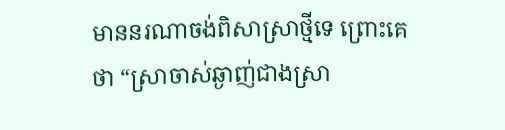មាននរណាចង់ពិសាស្រាថ្មីទេ ព្រោះគេថា “ស្រាចាស់ឆ្ងាញ់ជាងស្រា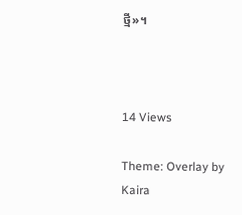ថ្មី»។



14 Views

Theme: Overlay by Kaira